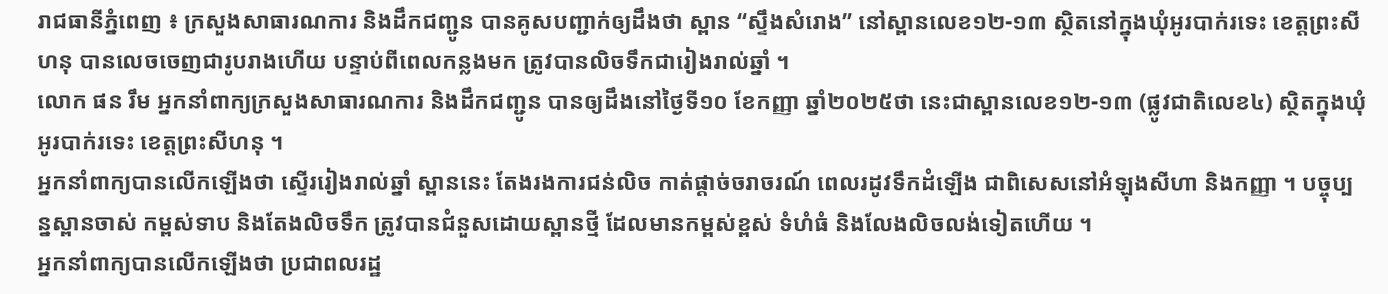រាជធានីភ្នំពេញ ៖ ក្រសួងសាធារណការ និងដឹកជញ្ជូន បានគូសបញ្ជាក់ឲ្យដឹងថា ស្ពាន “ស្ទឹងសំរោង” នៅស្ពានលេខ១២-១៣ ស្ថិតនៅក្នុងឃុំអូរបាក់រទេះ ខេត្តព្រះសីហនុ បានលេចចេញជារូបរាងហើយ បន្ទាប់ពីពេលកន្លងមក ត្រូវបានលិចទឹកជារៀងរាល់ឆ្នាំ ។
លោក ផន រឹម អ្នកនាំពាក្យក្រសួងសាធារណការ និងដឹកជញ្ជូន បានឲ្យដឹងនៅថ្ងៃទី១០ ខែកញ្ញា ឆ្នាំ២០២៥ថា នេះជាស្ពានលេខ១២-១៣ (ផ្លូវជាតិលេខ៤) ស្ថិតក្នុងឃុំអូរបាក់រទេះ ខេត្តព្រះសីហនុ ។
អ្នកនាំពាក្យបានលើកឡើងថា ស្ទើររៀងរាល់ឆ្នាំ ស្ពាននេះ តែងរងការជន់លិច កាត់ផ្តាច់ចរាចរណ៍ ពេលរដូវទឹកដំឡើង ជាពិសេសនៅអំឡុងសីហា និងកញ្ញា ។ បច្ចុប្បន្នស្ពានចាស់ កម្ពស់ទាប និងតែងលិចទឹក ត្រូវបានជំនួសដោយស្ពានថ្មី ដែលមានកម្ពស់ខ្ពស់ ទំហំធំ និងលែងលិចលង់ទៀតហើយ ។
អ្នកនាំពាក្យបានលើកឡើងថា ប្រជាពលរដ្ឋ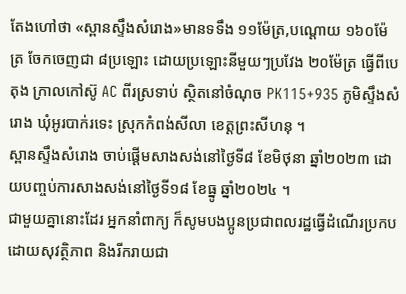តែងហៅថា «ស្ពានស្ទឹងសំរោង»មានទទឹង ១១ម៉ែត្រ,បណ្តោយ ១៦០ម៉ែត្រ ចែកចេញជា ៨ប្រឡោះ ដោយប្រឡោះនីមួយៗប្រវែង ២០ម៉ែត្រ ធ្វើពីបេតុង ក្រាលកៅស៊ូ AC ពីរស្រទាប់ ស្ថិតនៅចំណុច PK115+935 ភូមិស្ទឹងសំរោង ឃុំអូរបាក់រទេះ ស្រុកកំពង់សីលា ខេត្តព្រះសីហនុ ។
ស្ពានស្ទឹងសំរោង ចាប់ផ្តើមសាងសង់នៅថ្ងៃទី៨ ខែមិថុនា ឆ្នាំ២០២៣ ដោយបញ្ចប់ការសាងសង់នៅថ្ងៃទី១៨ ខែធ្នូ ឆ្នាំ២០២៤ ។
ជាមួយគ្នានោះដែរ អ្នកនាំពាក្យ ក៏សូមបងប្អូនប្រជាពលរដ្ឋធ្វើដំណើរប្រកបដោយសុវត្ថិភាព និងរីករាយជា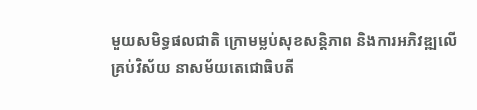មួយសមិទ្ធផលជាតិ ក្រោមម្លប់សុខសន្តិភាព និងការអភិវឌ្ឍលើគ្រប់វិស័យ នាសម័យតេជោធិបតី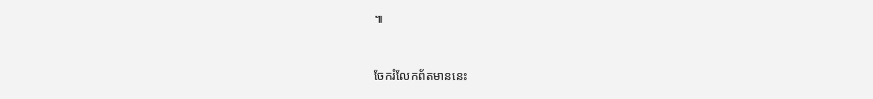៕


ចែករំលែកព័តមាននេះ